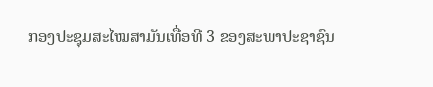ກອງປະຊຸມສະໄໝສາມັນເທື່ອທີ 3 ຂອງສະພາປະຊາຊົນ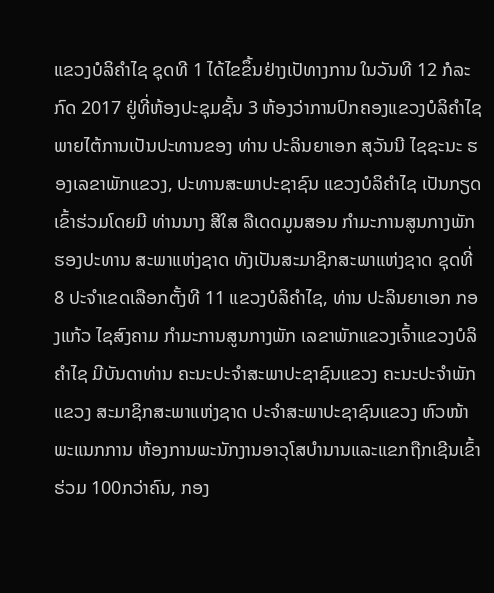ແຂວງບໍລິຄຳໄຊ ຊຸດທີ 1 ໄດ້ໄຂຂຶ້ນຢ່າງເປັທາງການ ໃນວັນທີ 12 ກໍລະກົດ 2017 ຢູ່ທີ່ຫ້ອງປະຊຸມຊັ້ນ 3 ຫ້ອງວ່າການປົກຄອງແຂວງບໍລິຄຳໄຊ ພາຍໄຕ້ການເປັນປະທານຂອງ ທ່ານ ປະລິນຍາເອກ ສຸວັນນີ ໄຊຊະນະ ຮອງເລຂາພັກແຂວງ, ປະທານສະພາປະຊາຊົນ ແຂວງບໍລິຄຳໄຊ ເປັນກຽດເຂົ້າຮ່ວມໂດຍມີ ທ່ານນາງ ສີໃສ ລືເດດມູນສອນ ກຳມະການສູນກາງພັກ ຮອງປະທານ ສະພາແຫ່ງຊາດ ທັງເປັນສະມາຊິກສະພາແຫ່ງຊາດ ຊຸດທີ່ 8 ປະຈຳເຂດເລືອກຕັ້ງທີ 11 ແຂວງບໍລິຄຳໄຊ, ທ່ານ ປະລິນຍາເອກ ກອງແກ້ວ ໄຊສົງຄາມ ກຳມະການສູນກາງພັກ ເລຂາພັກແຂວງເຈົ້າແຂວງບໍລິຄຳໄຊ ມີບັນດາທ່ານ ຄະນະປະຈຳສະພາປະຊາຊົນແຂວງ ຄະນະປະຈຳພັກແຂວງ ສະມາຊິກສະພາແຫ່ງຊາດ ປະຈຳສະພາປະຊາຊົນແຂວງ ຫົວໜ້າພະແນກການ ຫ້ອງການພະນັກງານອາວຸໂສບຳນານແລະແຂກຖືກເຊີນເຂົ້າຮ່ວມ 100ກວ່າຄົນ, ກອງ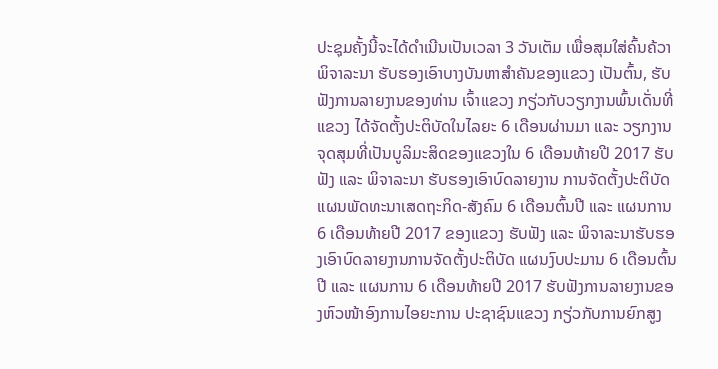ປະຊຸມຄັ້ງນີ້ຈະໄດ້ດໍາເນີນເປັນເວລາ 3 ວັນເຕັມ ເພື່ອສຸມໃສ່ຄົ້ນຄ້ວາພິຈາລະນາ ຮັບຮອງເອົາບາງບັນຫາສຳຄັນຂອງແຂວງ ເປັນຕົ້ນ, ຮັບຟັງການລາຍງານຂອງທ່ານ ເຈົ້າແຂວງ ກຽ່ວກັບວຽກງານພົ້ນເດັ່ນທີ່ແຂວງ ໄດ້ຈັດຕັ້ງປະຕິບັດໃນໄລຍະ 6 ເດືອນຜ່ານມາ ແລະ ວຽກງານຈຸດສຸມທີ່ເປັນບູລິມະສິດຂອງແຂວງໃນ 6 ເດືອນທ້າຍປີ 2017 ຮັບຟັງ ແລະ ພິຈາລະນາ ຮັບຮອງເອົາບົດລາຍງານ ການຈັດຕັ້ງປະຕິບັດແຜນພັດທະນາເສດຖະກິດ-ສັງຄົມ 6 ເດືອນຕົ້ນປີ ແລະ ແຜນການ 6 ເດືອນທ້າຍປີ 2017 ຂອງແຂວງ ຮັບຟັງ ແລະ ພິຈາລະນາຮັບຮອງເອົາບົດລາຍງານການຈັດຕັ້ງປະຕິບັດ ແຜນງົບປະມານ 6 ເດືອນຕົ້ນປີ ແລະ ແຜນການ 6 ເດືອນທ້າຍປີ 2017 ຮັບຟັງການລາຍງານຂອງຫົວໜ້າອົງການໄອຍະການ ປະຊາຊົນແຂວງ ກຽ່ວກັບການຍົກສູງ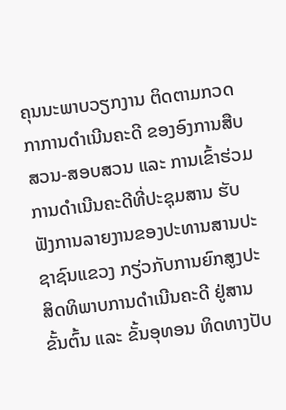ຄຸນນະພາບວຽກງານ ຕິດຕາມກວດກາການດຳເນີນຄະດີ ຂອງອົງການສືບສວນ-ສອບສວນ ແລະ ການເຂົ້າຮ່ວມການດຳເນີນຄະດີທີ່ປະຊຸມສານ ຮັບຟັງການລາຍງານຂອງປະທານສານປະຊາຊົນແຂວງ ກຽ່ວກັບການຍົກສູງປະສິດທິພາບການດໍາເນີນຄະດີ ຢູ່ສານຂັ້ນຕົ້ນ ແລະ ຂັ້ນອຸທອນ ທິດທາງປັບ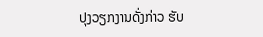ປຸງວຽກງານດັ່ງກ່າວ ຮັບ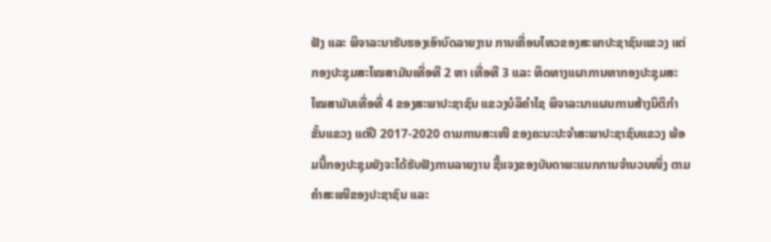ຟັງ ແລະ ພິຈາລະນາຮັບຮອງເອົາບົດລາຍງານ ການເຄື່ອນໄຫວຂອງສະພາປະຊາຊົນແຂວງ ແຕ່ກອງປະຊຸມສະໄໝສາມັນເທື່ອທີ 2 ຫາ ເທື່ອທີ 3 ແລະ ທິດທາງແຜາການຫາກອງປະຊຸມສະໄໝສາມັນເທື່ອທີ່ 4 ຂອງສະພາປະຊາຊົນ ແຂວງບໍລິຄຳໄຊ ພິຈາລະນາແຜນການສ້າງນິຕິກຳຂັ້ນແຂວງ ແຕ່ປີ 2017-2020 ຕາມການສະເໜີ ຂອງຄະນະປະຈຳສະພາປະຊາຊົນແຂວງ ພ້ອມນີ້ກອງປະຊຸມຍັງຈະໄດ້ຮັບຟັງການລາຍງານ ຊີ້ແຈງຂອງບັນດາພະແນກການຈຳນວນໜຶ່ງ ຕາມຄຳສະເໜີຂອງປະຊາຊົນ ແລະ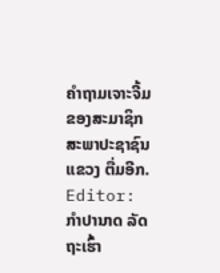ຄຳຖາມເຈາະຈີ້ມຂອງສະມາຊິກ ສະພາປະຊາຊົນແຂວງ ຕື່ມອີກ.
Editor: ກຳປານາດ ລັດຖະເຮົ້າ